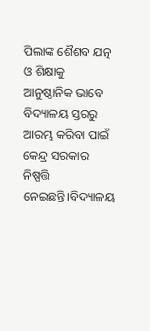ପିଲାଙ୍କ ଶୈଶବ ଯତ୍ନ ଓ ଶିକ୍ଷାକୁ ଆନୁଷ୍ଠାନିକ ଭାବେ ବିଦ୍ୟାଳୟ ସ୍ତରରୁ ଆରମ୍ଭ କରିବା ପାଇଁ କେନ୍ଦ୍ର ସରକାର ନିଷ୍ପତ୍ତି ନେଇଛନ୍ତି।ବିଦ୍ୟାଳୟ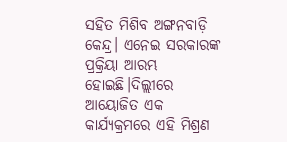ସହିତ ମିଶିବ ଅଙ୍ଗନବାଡ଼ି କେନ୍ଦ୍ର। ଏନେଇ ସରକାରଙ୍କ ପ୍ରକ୍ରିୟା ଆରମ୍ଭ ହୋଇଛି।ଦିଲ୍ଲୀରେ ଆୟୋଜିତ ଏକ କାର୍ଯ୍ୟକ୍ରମରେ ଏହି ମିଶ୍ରଣ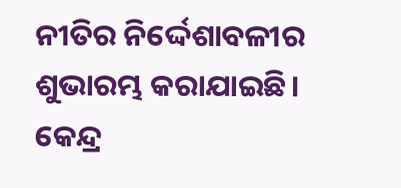ନୀତିର ନିର୍ଦ୍ଦେଶାବଳୀର ଶୁଭାରମ୍ଭ କରାଯାଇଛି।
କେନ୍ଦ୍ର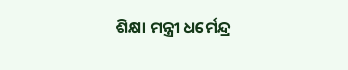ଶିକ୍ଷା ମନ୍ତ୍ରୀ ଧର୍ମେନ୍ଦ୍ର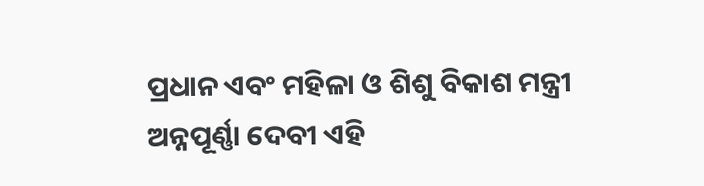ପ୍ରଧାନ ଏବଂ ମହିଳା ଓ ଶିଶୁ ବିକାଶ ମନ୍ତ୍ରୀ ଅନ୍ନପୂର୍ଣ୍ଣା ଦେବୀ ଏହି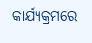କାର୍ଯ୍ୟକ୍ରମରେ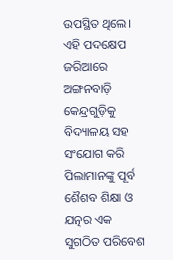ଉପସ୍ଥିତ ଥିଲେ। ଏହି ପଦକ୍ଷେପ ଜରିଆରେ ଅଙ୍ଗନବାଡ଼ି କେନ୍ଦ୍ରଗୁଡ଼ିକୁ ବିଦ୍ୟାଳୟ ସହ ସଂଯୋଗ କରି ପିଲାମାନଙ୍କୁ ପୂର୍ବ ଶୈଶବ ଶିକ୍ଷା ଓ ଯତ୍ନର ଏକ ସୁଗଠିତ ପରିବେଶ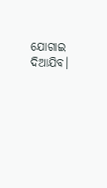ଯୋଗାଇ ଦିଆଯିବ।